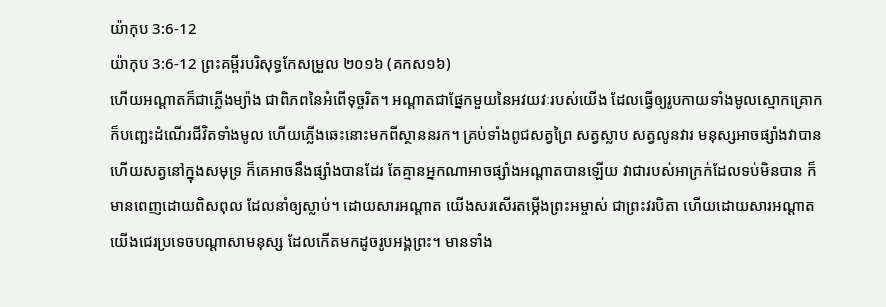យ៉ាកុប 3:6-12
យ៉ាកុប 3:6-12 ព្រះគម្ពីរបរិសុទ្ធកែសម្រួល ២០១៦ (គកស១៦)
ហើយអណ្តាតក៏ជាភ្លើងម្យ៉ាង ជាពិភពនៃអំពើទុច្ចរិត។ អណ្ដាតជាផ្នែកមួយនៃអវយវៈរបស់យើង ដែលធ្វើឲ្យរូបកាយទាំងមូលស្មោកគ្រោក ក៏បញ្ឆេះដំណើរជីវិតទាំងមូល ហើយភ្លើងឆេះនោះមកពីស្ថាននរក។ គ្រប់ទាំងពូជសត្វព្រៃ សត្វស្លាប សត្វលូនវារ មនុស្សអាចផ្សាំងវាបាន ហើយសត្វនៅក្នុងសមុទ្រ ក៏គេអាចនឹងផ្សាំងបានដែរ តែគ្មានអ្នកណាអាចផ្សាំងអណ្តាតបានឡើយ វាជារបស់អាក្រក់ដែលទប់មិនបាន ក៏មានពេញដោយពិសពុល ដែលនាំឲ្យស្លាប់។ ដោយសារអណ្តាត យើងសរសើរតម្កើងព្រះអម្ចាស់ ជាព្រះវរបិតា ហើយដោយសារអណ្ដាត យើងជេរប្រទេចបណ្តាសាមនុស្ស ដែលកើតមកដូចរូបអង្គព្រះ។ មានទាំង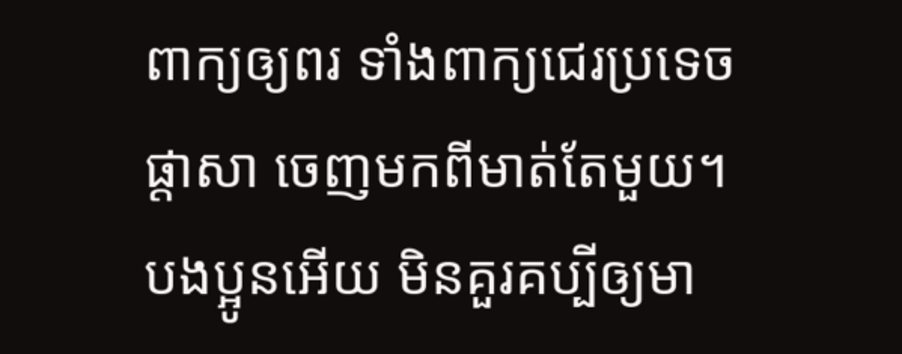ពាក្យឲ្យពរ ទាំងពាក្យជេរប្រទេចផ្តាសា ចេញមកពីមាត់តែមួយ។ បងប្អូនអើយ មិនគួរគប្បីឲ្យមា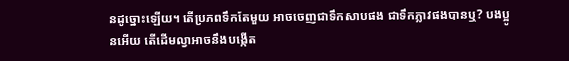នដូច្នោះឡើយ។ តើប្រភពទឹកតែមួយ អាចចេញជាទឹកសាបផង ជាទឹកភ្លាវផងបានឬ? បងប្អូនអើយ តើដើមល្វាអាចនឹងបង្កើត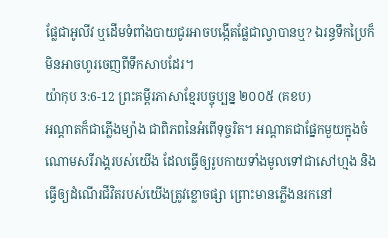ផ្លែជាអូលីវ ឬដើមទំពាំងបាយជូរអាចបង្កើតផ្លែជាល្វាបានឬ? ឯរន្ធទឹកប្រៃក៏មិនអាចហូរចេញពីទឹកសាបដែរ។
យ៉ាកុប 3:6-12 ព្រះគម្ពីរភាសាខ្មែរបច្ចុប្បន្ន ២០០៥ (គខប)
អណ្ដាតក៏ជាភ្លើងម្យ៉ាង ជាពិភពនៃអំពើទុច្ចរិត។ អណ្ដាតជាផ្នែកមួយក្នុងចំណោមសរីរាង្គរបស់យើង ដែលធ្វើឲ្យរូបកាយទាំងមូលទៅជាសៅហ្មង និងធ្វើឲ្យដំណើរជីវិតរបស់យើងត្រូវខ្លោចផ្សា ព្រោះមានភ្លើងនរកនៅ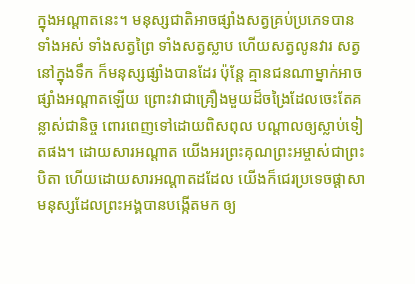ក្នុងអណ្ដាតនេះ។ មនុស្សជាតិអាចផ្សាំងសត្វគ្រប់ប្រភេទបានទាំងអស់ ទាំងសត្វព្រៃ ទាំងសត្វស្លាប ហើយសត្វលូនវារ សត្វនៅក្នុងទឹក ក៏មនុស្សផ្សាំងបានដែរ ប៉ុន្តែ គ្មានជនណាម្នាក់អាចផ្សាំងអណ្ដាតឡើយ ព្រោះវាជាគ្រឿងមួយដ៏ចង្រៃដែលចេះតែគន្លាស់ជានិច្ច ពោរពេញទៅដោយពិសពុល បណ្ដាលឲ្យស្លាប់ទៀតផង។ ដោយសារអណ្ដាត យើងអរព្រះគុណព្រះអម្ចាស់ជាព្រះបិតា ហើយដោយសារអណ្ដាតដដែល យើងក៏ជេរប្រទេចផ្ដាសាមនុស្សដែលព្រះអង្គបានបង្កើតមក ឲ្យ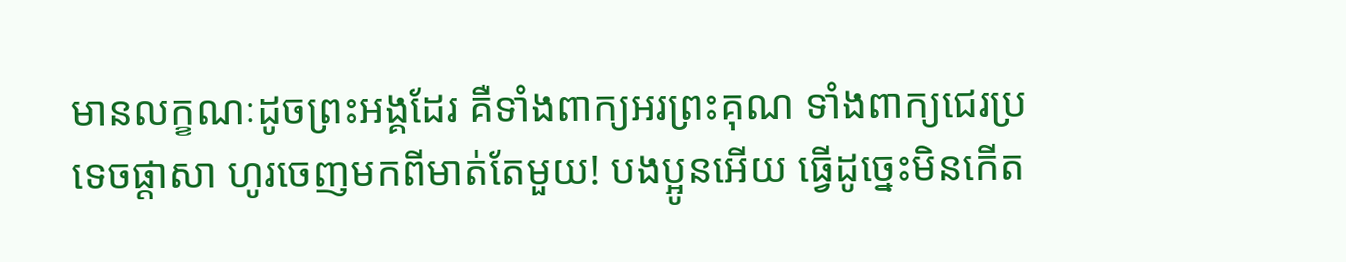មានលក្ខណៈដូចព្រះអង្គដែរ គឺទាំងពាក្យអរព្រះគុណ ទាំងពាក្យជេរប្រទេចផ្ដាសា ហូរចេញមកពីមាត់តែមួយ! បងប្អូនអើយ ធ្វើដូច្នេះមិនកើត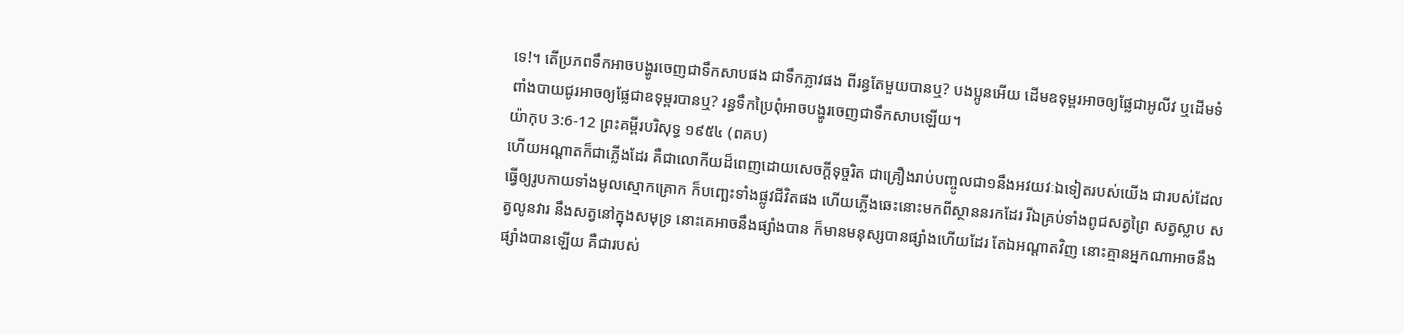ទេ!។ តើប្រភពទឹកអាចបង្ហូរចេញជាទឹកសាបផង ជាទឹកភ្លាវផង ពីរន្ធតែមួយបានឬ? បងប្អូនអើយ ដើមឧទុម្ពរអាចឲ្យផ្លែជាអូលីវ ឬដើមទំពាំងបាយជូរអាចឲ្យផ្លែជាឧទុម្ពរបានឬ? រន្ធទឹកប្រៃពុំអាចបង្ហូរចេញជាទឹកសាបឡើយ។
យ៉ាកុប 3:6-12 ព្រះគម្ពីរបរិសុទ្ធ ១៩៥៤ (ពគប)
ហើយអណ្តាតក៏ជាភ្លើងដែរ គឺជាលោកីយដ៏ពេញដោយសេចក្ដីទុច្ចរិត ជាគ្រឿងរាប់បញ្ចូលជា១នឹងអវយវៈឯទៀតរបស់យើង ជារបស់ដែលធ្វើឲ្យរូបកាយទាំងមូលស្មោកគ្រោក ក៏បញ្ឆេះទាំងផ្លូវជីវិតផង ហើយភ្លើងឆេះនោះមកពីស្ថាននរកដែរ រីឯគ្រប់ទាំងពូជសត្វព្រៃ សត្វស្លាប សត្វលូនវារ នឹងសត្វនៅក្នុងសមុទ្រ នោះគេអាចនឹងផ្សាំងបាន ក៏មានមនុស្សបានផ្សាំងហើយដែរ តែឯអណ្តាតវិញ នោះគ្មានអ្នកណាអាចនឹងផ្សាំងបានឡើយ គឺជារបស់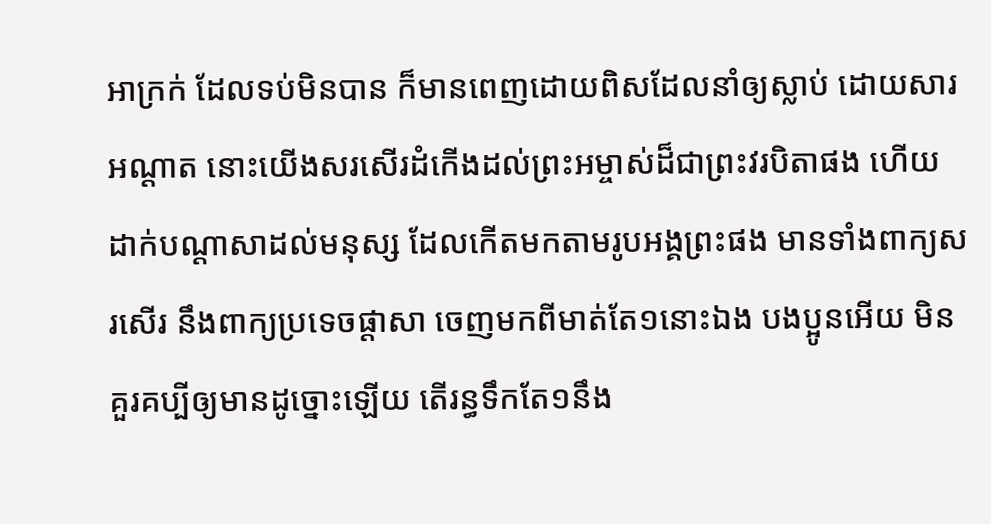អាក្រក់ ដែលទប់មិនបាន ក៏មានពេញដោយពិសដែលនាំឲ្យស្លាប់ ដោយសារអណ្តាត នោះយើងសរសើរដំកើងដល់ព្រះអម្ចាស់ដ៏ជាព្រះវរបិតាផង ហើយដាក់បណ្តាសាដល់មនុស្ស ដែលកើតមកតាមរូបអង្គព្រះផង មានទាំងពាក្យសរសើរ នឹងពាក្យប្រទេចផ្តាសា ចេញមកពីមាត់តែ១នោះឯង បងប្អូនអើយ មិនគួរគប្បីឲ្យមានដូច្នោះឡើយ តើរន្ធទឹកតែ១នឹង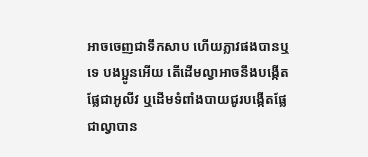អាចចេញជាទឹកសាប ហើយភ្លាវផងបានឬទេ បងប្អូនអើយ តើដើមល្វាអាចនឹងបង្កើតផ្លែជាអូលីវ ឬដើមទំពាំងបាយជូរបង្កើតផ្លែជាល្វាបាន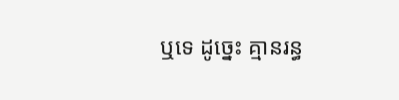ឬទេ ដូច្នេះ គ្មានរន្ធ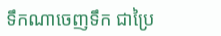ទឹកណាចេញទឹក ជាប្រៃ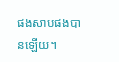ផងសាបផងបានឡើយ។